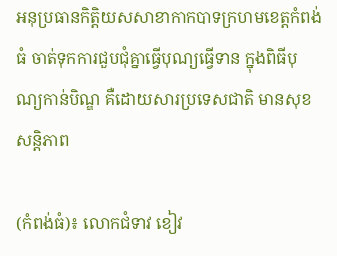អនុប្រធានកិត្តិយសសាខាកាកបាទក្រហមខេត្តកំពង់ធំ ចាត់ទុកការជួបជុំគ្នាធ្វើបុណ្យធ្វើទាន ក្នុងពិធីបុណ្យកាន់បិណ្ឌ គឺដោយសារប្រទេសជាតិ មានសុខសន្តិភាព

(កំពង់ធំ)៖ លោកជំទាវ ខៀវ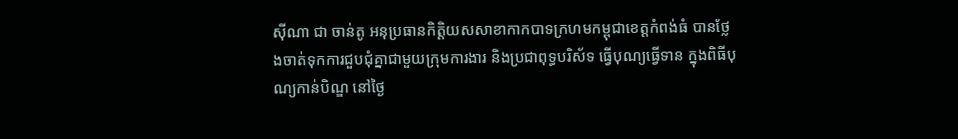ស៊ីណា ជា ចាន់តូ អនុប្រធានកិត្តិយសសាខាកាកបាទក្រហមកម្ពុជាខេត្តកំពង់ធំ បានថ្លែងចាត់ទុកការជួបជុំគ្នាជាមួយក្រុមការងារ និងប្រជាពុទ្ធបរិស័ទ ធ្វើបុណ្យធ្វើទាន ក្នុងពិធីបុណ្យកាន់បិណ្ឌ នៅថ្ងៃ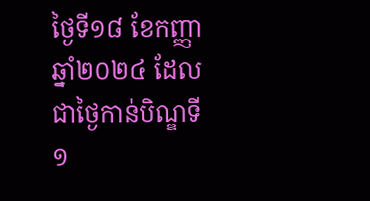ថ្ងៃទី១៨ ខែកញ្ញា ឆ្នាំ២០២៤ ដែលជាថ្ងៃកាន់បិណ្ឌទី១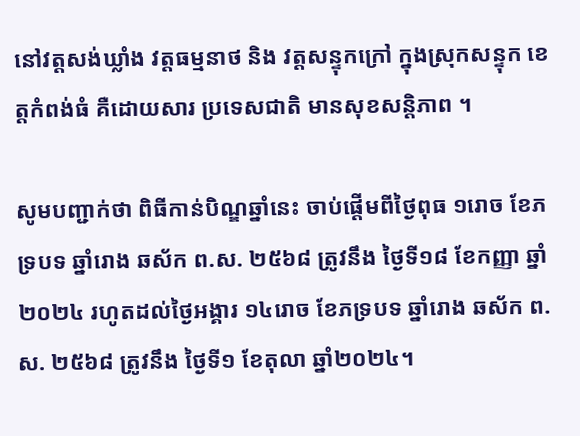នៅវត្តសង់ឃ្លាំង វត្តធម្មនាថ និង វត្តសន្ទុកក្រៅ ក្នុងស្រុកសន្ទុក ខេត្តកំពង់ធំ គឺដោយសារ ប្រទេសជាតិ មានសុខសន្តិភាព ។

សូមបញ្ជាក់ថា ពិធីកាន់បិណ្ឌឆ្នាំនេះ ចាប់ផ្ដើមពីថ្ងៃពុធ ១រោច ខែភទ្របទ ឆ្នាំរោង ឆស័ក ព.ស. ២៥៦៨ ត្រូវនឹង ថ្ងៃទី១៨ ខែកញ្ញា ឆ្នាំ២០២៤ រហូតដល់ថ្ងៃអង្គារ ១៤រោច ខែភទ្របទ ឆ្នាំរោង ឆស័ក ព.ស. ២៥៦៨ ត្រូវនឹង ថ្ងៃទី១ ខែតុលា ឆ្នាំ២០២៤។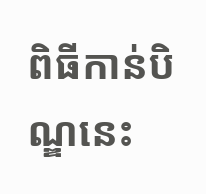ពិធីកាន់បិណ្ឌនេះ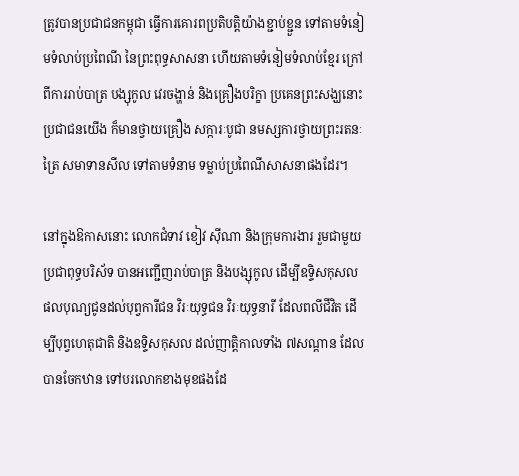ត្រូវបានប្រជាជនកម្ពុជា ធ្វើការគោរពប្រតិបត្តិយ៉ាងខ្ជាប់ខ្ជួន ទៅតាមទំនៀមទំលាប់ប្រពៃណី នៃព្រះពុទ្ធសាសនា ហើយតាមទំនៀមទំលាប់ខ្មែរ ក្រៅពីការរាប់បាត្រ បង្សុកូល វេរចង្ហាន់ និងគ្រឿងបរិក្ខា ប្រគេនព្រះសង្ឃនោះ ប្រជាជនយើង ក៏មានថ្វាយគ្រឿង សក្ការៈបូជា នមស្សការថ្វាយព្រះរតនៈត្រៃ សមាទានសីល ទៅតាមទំនាម ទម្លាប់ប្រពៃណីសាសនាផងដែរ។

នៅក្នុងឱកាសនោះ លោកជំទាវ ខៀវ ស៊ីណា និងក្រុមការងារ រួមជាមួយប្រជាពុទ្ធបរិស័ទ បានអញ្ជើញរាប់បាត្រ និងបង្សុកូល ដើម្បីឧទ្ទិសកុសលផលបុណ្យជូនដល់បុព្វការីជន វិរៈយុទ្ធជន វិរៈយុទ្ធនារី ដែលពលីជីវិត ដើម្បីបុព្វហេតុជាតិ និងឧទ្ទិសកុសល ដល់ញាត្តិកាលទាំង ៧សណ្តាន ដែលបានចែកឋាន ទៅបរលោកខាងមុខផងដែ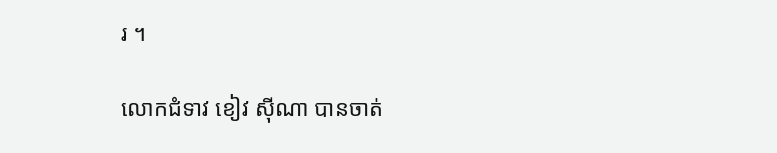រ ។

លោកជំទាវ ខៀវ ស៊ីណា បានចាត់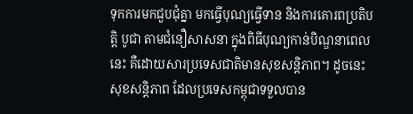ទុកការមកជួបជុំគ្នា មកធ្វើបុណ្យធ្វើទាន និងការគោរពប្រតិបត្តិ បូជា តាមជំនឿសាសនា ក្នុងពិធីបុណ្យកាន់បិណ្ឌនាពេលនេះ គឺដោយសារប្រទេសជាតិមានសុខសន្តិភាព។ ដូចនេះ សុខសន្តិភាព ដែលប្រទេសកម្ពុជាទទួលបាន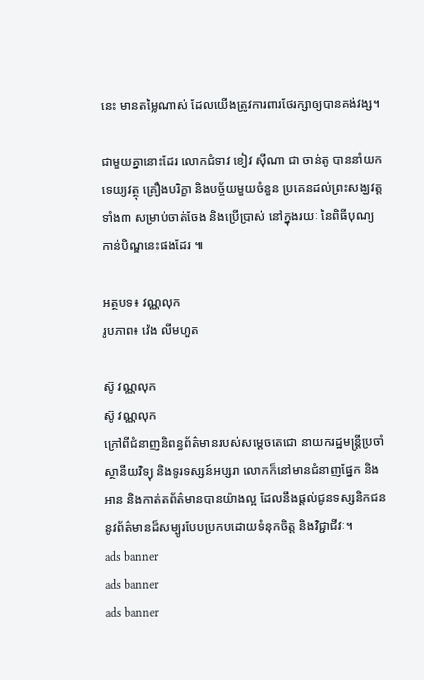នេះ មានតម្លៃណាស់ ដែលយើងត្រូវការពារថែរក្សាឲ្យបានគង់វង្ស។

ជាមួយគ្នានោះដែរ លោកជំទាវ ខៀវ ស៊ីណា ជា ចាន់តូ បាននាំយកទេយ្យវត្ថុ គ្រឿងបរិក្ខា និងបច្ច័យមួយចំនួន ប្រគេនដល់ព្រះសង្ឃវត្តទាំង៣ សម្រាប់ចាត់ចែង និងប្រើប្រាស់ នៅក្នុងរយៈ នៃពិធីបុណ្យកាន់បិណ្ឌនេះផងដែរ ៕

អត្ថបទ៖ វណ្ណលុក
រូបភាព៖ វ៉េង លីមហួត

ស៊ូ វណ្ណលុក
ស៊ូ វណ្ណលុក
ក្រៅពីជំនាញនិពន្ធព័ត៌មានរបស់សម្ដេចតេជោ នាយករដ្ឋមន្ត្រីប្រចាំស្ថានីយវិទ្យុ និងទូរទស្សន៍អប្សរា លោកក៏នៅមានជំនាញផ្នែក និងអាន និងកាត់តព័ត៌មានបានយ៉ាងល្អ ដែលនឹងផ្ដល់ជូនទស្សនិកជននូវព័ត៌មានដ៏សម្បូរបែបប្រកបដោយទំនុកចិត្ត និងវិជ្ជាជីវៈ។
ads banner
ads banner
ads banner